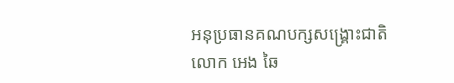អនុប្រធានគណបក្សសង្គ្រោះជាតិ លោក អេង ឆៃ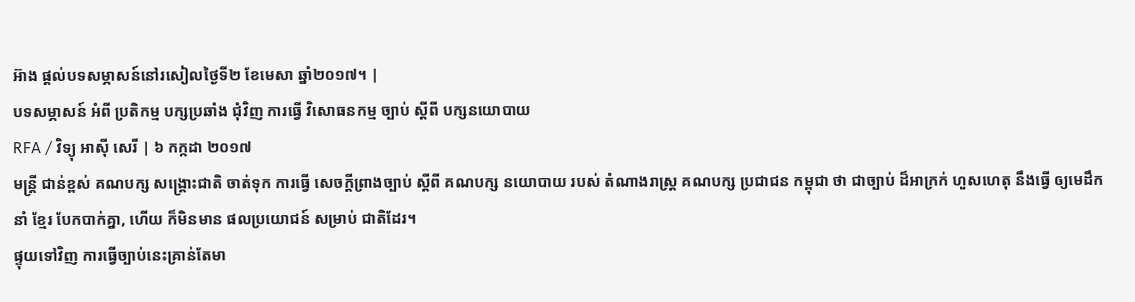អ៊ាង ផ្ដល់បទសម្ភាសន៍នៅរសៀលថ្ងៃទី២ ខែមេសា ឆ្នាំ២០១៧។ |
បទសម្ភាសន៍ អំពី ប្រតិកម្ម បក្សប្រឆាំង ជុំវិញ ការធ្វើ វិសោធនកម្ម ច្បាប់ ស្ដីពី បក្សនយោបាយ
RFA / វិទ្យុ អាស៊ី សេរី | ៦ កក្កដា ២០១៧
មន្ត្រី ជាន់ខ្ពស់ គណបក្ស សង្គ្រោះជាតិ ចាត់ទុក ការធ្វើ សេចក្ដីព្រាងច្បាប់ ស្ដីពី គណបក្ស នយោបាយ របស់ តំណាងរាស្ត្រ គណបក្ស ប្រជាជន កម្ពុជា ថា ជាច្បាប់ ដ៏អាក្រក់ ហួសហេតុ នឹងធ្វើ ឲ្យមេដឹកនាំ ខ្មែរ បែកបាក់គ្នា, ហើយ ក៏មិនមាន ផលប្រយោជន៍ សម្រាប់ ជាតិដែរ។
ផ្ទុយទៅវិញ ការធ្វើច្បាប់នេះគ្រាន់តែមា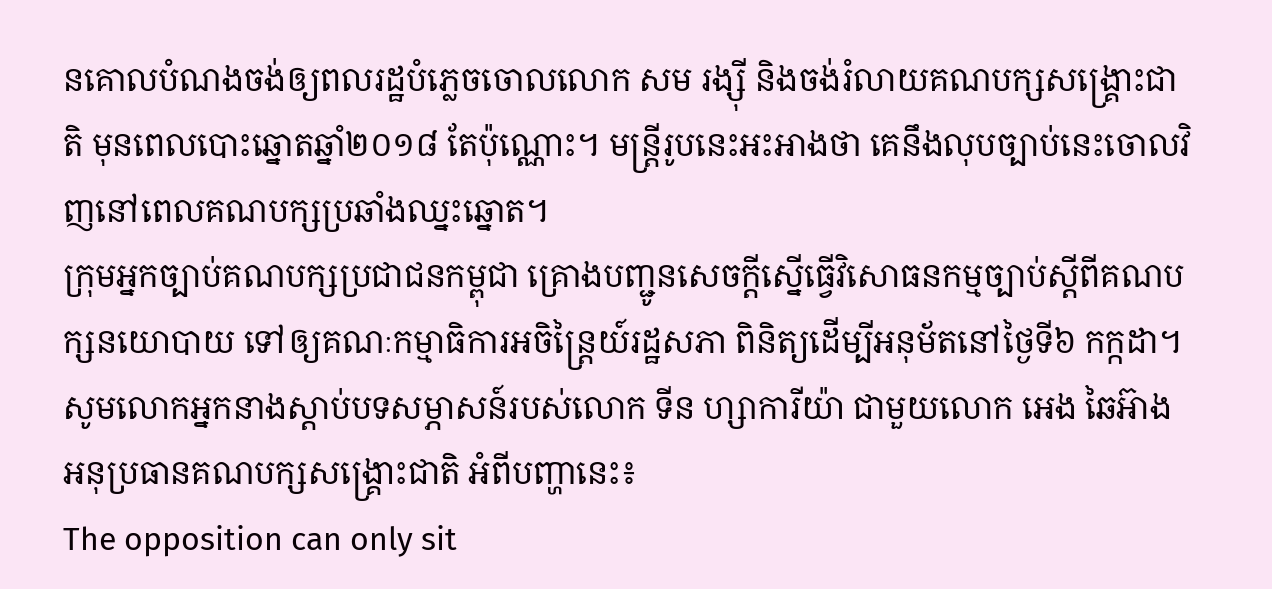នគោលបំណងចង់ឲ្យពលរដ្ឋបំភ្លេចចោលលោក សម រង្ស៊ី និងចង់រំលាយគណបក្សសង្គ្រោះជាតិ មុនពេលបោះឆ្នោតឆ្នាំ២០១៨ តែប៉ុណ្ណោះ។ មន្ត្រីរូបនេះអះអាងថា គេនឹងលុបច្បាប់នេះចោលវិញនៅពេលគណបក្សប្រឆាំងឈ្នះឆ្នោត។
ក្រុមអ្នកច្បាប់គណបក្សប្រជាជនកម្ពុជា គ្រោងបញ្ជូនសេចក្ដីស្នើធ្វើវិសោធនកម្មច្បាប់ស្ដីពីគណបក្សនយោបាយ ទៅឲ្យគណៈកម្មាធិការអចិន្ត្រៃយ៍រដ្ឋសភា ពិនិត្យដើម្បីអនុម័តនៅថ្ងៃទី៦ កក្កដា។
សូមលោកអ្នកនាងស្ដាប់បទសម្ភាសន៍របស់លោក ទីន ហ្សាការីយ៉ា ជាមួយលោក អេង ឆៃអ៊ាង អនុប្រធានគណបក្សសង្គ្រោះជាតិ អំពីបញ្ហានេះ៖
The opposition can only sit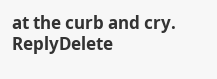at the curb and cry.
ReplyDelete